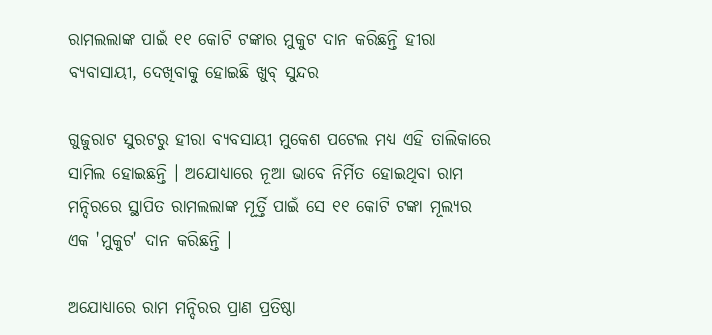ରାମଲଲାଙ୍କ ପାଇଁ ୧୧ କୋଟି ଟଙ୍କାର ମୁକୁଟ ଦାନ କରିଛନ୍ତି ହୀରା ବ୍ୟବାସାୟୀ, ଦେଖିବାକୁ ହୋଇଛି ଖୁବ୍‌ ସୁନ୍ଦର

ଗୁଜୁରାଟ ସୁରଟରୁ ହୀରା ବ୍ୟବସାୟୀ ମୁକେଶ ପଟେଲ ମଧ୍ୟ ଏହି ତାଲିକାରେ ସାମିଲ ହୋଇଛନ୍ତି । ଅଯୋଧ୍ୟାରେ ନୂଆ ଭାବେ ନିର୍ମିତ ହୋଇଥିବା ରାମ ମନ୍ଦିରରେ ସ୍ଥାପିତ ରାମଲଲାଙ୍କ ମୂର୍ତ୍ତି ପାଇଁ ସେ ୧୧ କୋଟି ଟଙ୍କା ମୂଲ୍ୟର ଏକ 'ମୁକୁଟ' ଦାନ କରିଛନ୍ତି ।

ଅଯୋଧ୍ୟାରେ ରାମ ମନ୍ଦିରର ପ୍ରାଣ ପ୍ରତିଷ୍ଠା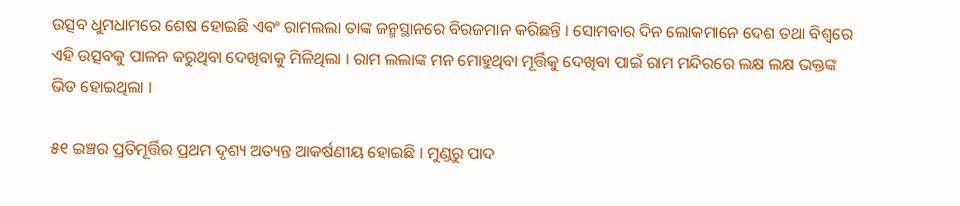ଉତ୍ସବ ଧୁମଧାମରେ ଶେଷ ହୋଇଛି ଏବଂ ରାମଲଲା ତାଙ୍କ ଜନ୍ମସ୍ଥାନରେ ବିରଜମାନ କରିଛନ୍ତି । ସୋମବାର ଦିନ ଲୋକମାନେ ଦେଶ ତଥା ବିଶ୍ୱରେ ଏହି ଉତ୍ସବକୁ ପାଳନ କରୁଥିବା ଦେଖିବାକୁ ମିଳିଥିଲା । ରାମ ଲଲାଙ୍କ ମନ ମୋହୁଥିବା ମୂର୍ତ୍ତିକୁ ଦେଖିବା ପାଇଁ ରାମ ମନ୍ଦିରରେ ଲକ୍ଷ ଲକ୍ଷ ଭକ୍ତଙ୍କ ଭିଡ ହୋଇଥିଲା ।

୫୧ ଇଞ୍ଚର ପ୍ରତିମୂର୍ତ୍ତିର ପ୍ରଥମ ଦୃଶ୍ୟ ଅତ୍ୟନ୍ତ ଆକର୍ଷଣୀୟ ହୋଇଛି । ମୁଣ୍ଡରୁ ପାଦ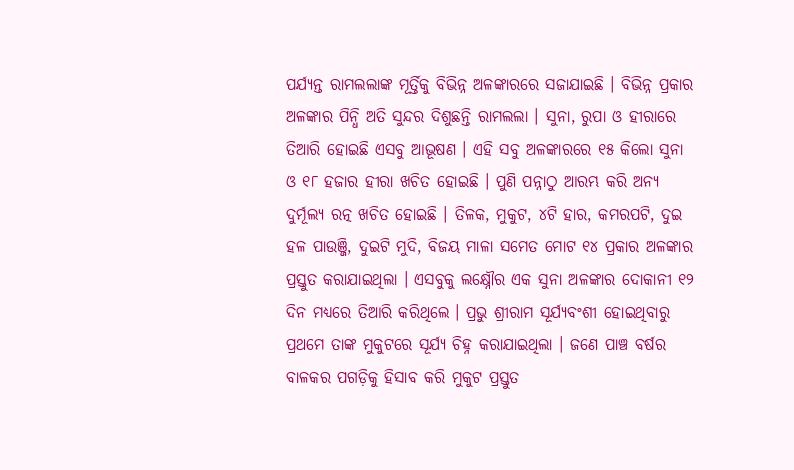ପର୍ଯ୍ୟନ୍ତ ରାମଲଲାଙ୍କ ମୂର୍ତ୍ତିକୁ ବିଭିନ୍ନ ଅଳଙ୍କାରରେ ସଜାଯାଇଛି । ବିଭିନ୍ନ ପ୍ରକାର ଅଳଙ୍କାର ପିନ୍ଧି ଅତି ସୁନ୍ଦର ଦିଶୁଛନ୍ତି ରାମଲଲା । ସୁନା, ରୁପା ଓ ହୀରାରେ ତିଆରି ହୋଇଛି ଏସବୁ ଆଭୂଷଣ । ଏହି ସବୁ ଅଳଙ୍କାରରେ ୧୫ କିଲୋ ସୁନା ଓ ୧୮ ହଜାର ହୀରା ଖଚିତ ହୋଇଛି । ପୁଣି ପନ୍ନାଠୁ ଆରମ୍ଭ କରି ଅନ୍ୟ ଦୁର୍ମୂଲ୍ୟ ରତ୍ନ ଖଚିତ ହୋଇଛି । ତିଳକ, ମୁକୁଟ, ୪ଟି ହାର, କମରପଟି, ଦୁଇ ହଳ ପାଉଞ୍ଜି, ଦୁଇଟି ମୁଦି, ବିଜୟ ମାଳା ସମେତ ମୋଟ ୧୪ ପ୍ରକାର ଅଳଙ୍କାର ପ୍ରସ୍ତୁତ କରାଯାଇଥିଲା । ଏସବୁକୁ ଲକ୍ଷ୍ନୌର ଏକ ସୁନା ଅଳଙ୍କାର ଦୋକାନୀ ୧୨ ଦିନ ମଧ୍ୟରେ ତିଆରି କରିଥିଲେ । ପ୍ରଭୁ ଶ୍ରୀରାମ ସୂର୍ଯ୍ୟବଂଶୀ ହୋଇଥିବାରୁ ପ୍ରଥମେ ତାଙ୍କ ମୁକୁଟରେ ସୂର୍ଯ୍ୟ ଚିହ୍ନ କରାଯାଇଥିଲା । ଜଣେ ପାଞ୍ଚ ବର୍ଷର ବାଳକର ପଗଡ଼ିକୁ ହିସାବ କରି ମୁକୁଟ ପ୍ରସ୍ତୁତ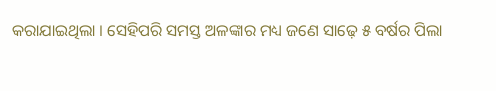କରାଯାଇଥିଲା । ସେହିପରି ସମସ୍ତ ଅଳଙ୍କାର ମଧ୍ୟ ଜଣେ ସାଢ଼େ ୫ ବର୍ଷର ପିଲା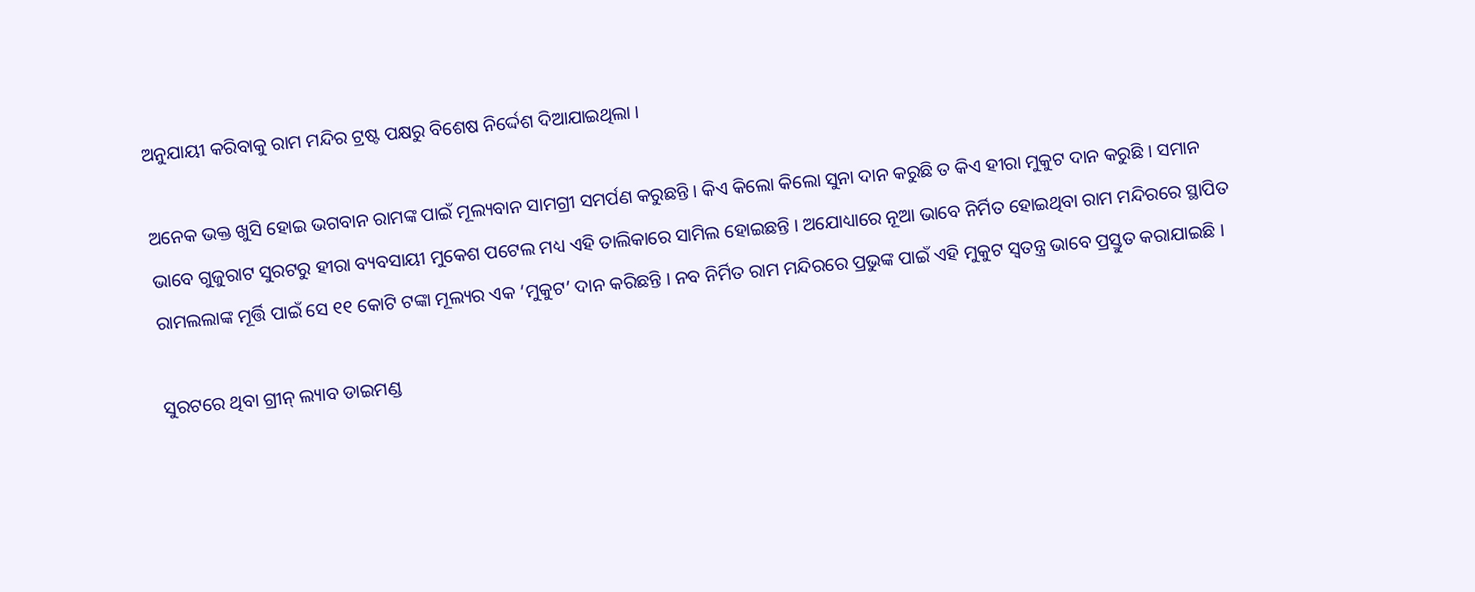ଅନୁଯାୟୀ କରିବାକୁ ରାମ ମନ୍ଦିର ଟ୍ରଷ୍ଟ ପକ୍ଷରୁ ବିଶେଷ ନିର୍ଦ୍ଦେଶ ଦିଆଯାଇଥିଲା ।

ଅନେକ ଭକ୍ତ ଖୁସି ହୋଇ ଭଗବାନ ରାମଙ୍କ ପାଇଁ ମୂଲ୍ୟବାନ ସାମଗ୍ରୀ ସମର୍ପଣ କରୁଛନ୍ତି । କିଏ କିଲୋ କିଲୋ ସୁନା ଦାନ କରୁଛି ତ କିଏ ହୀରା ମୁକୁଟ ଦାନ କରୁଛି । ସମାନ ଭାବେ ଗୁଜୁରାଟ ସୁରଟରୁ ହୀରା ବ୍ୟବସାୟୀ ମୁକେଶ ପଟେଲ ମଧ୍ୟ ଏହି ତାଲିକାରେ ସାମିଲ ହୋଇଛନ୍ତି । ଅଯୋଧ୍ୟାରେ ନୂଆ ଭାବେ ନିର୍ମିତ ହୋଇଥିବା ରାମ ମନ୍ଦିରରେ ସ୍ଥାପିତ ରାମଲଲାଙ୍କ ମୂର୍ତ୍ତି ପାଇଁ ସେ ୧୧ କୋଟି ଟଙ୍କା ମୂଲ୍ୟର ଏକ ‘ମୁକୁଟ’ ଦାନ କରିଛନ୍ତି । ନବ ନିର୍ମିତ ରାମ ମନ୍ଦିରରେ ପ୍ରଭୁଙ୍କ ପାଇଁ ଏହି ମୁକୁଟ ସ୍ୱତନ୍ତ୍ର ଭାବେ ପ୍ରସ୍ତୁତ କରାଯାଇଛି ।

ସୁରଟରେ ଥିବା ଗ୍ରୀନ୍ ଲ୍ୟାବ ଡାଇମଣ୍ଡ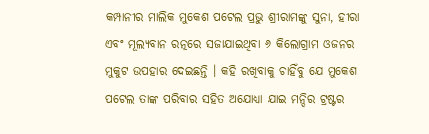କମ୍ପାନୀର ମାଲିକ ମୁକେଶ ପଟେଲ ପ୍ରଭୁ ଶ୍ରୀରାମଙ୍କୁ ସୁନା, ହୀରା ଏବଂ ମୂଲ୍ୟବାନ ରତ୍ନରେ ସଜାଯାଇଥିବା ୬ କିଲୋଗ୍ରାମ ଓଜନର ମୁକୁଟ ଉପହାର ଦେଇଛନ୍ତି । କହି ରଖିବାକୁ ଚାହିଁବୁ ଯେ ମୁକେଶ ପଟେଲ ତାଙ୍କ ପରିବାର ସହିତ ଅଯୋଧ୍ୟା ଯାଇ ମନ୍ଦିର ଟ୍ରଷ୍ଟର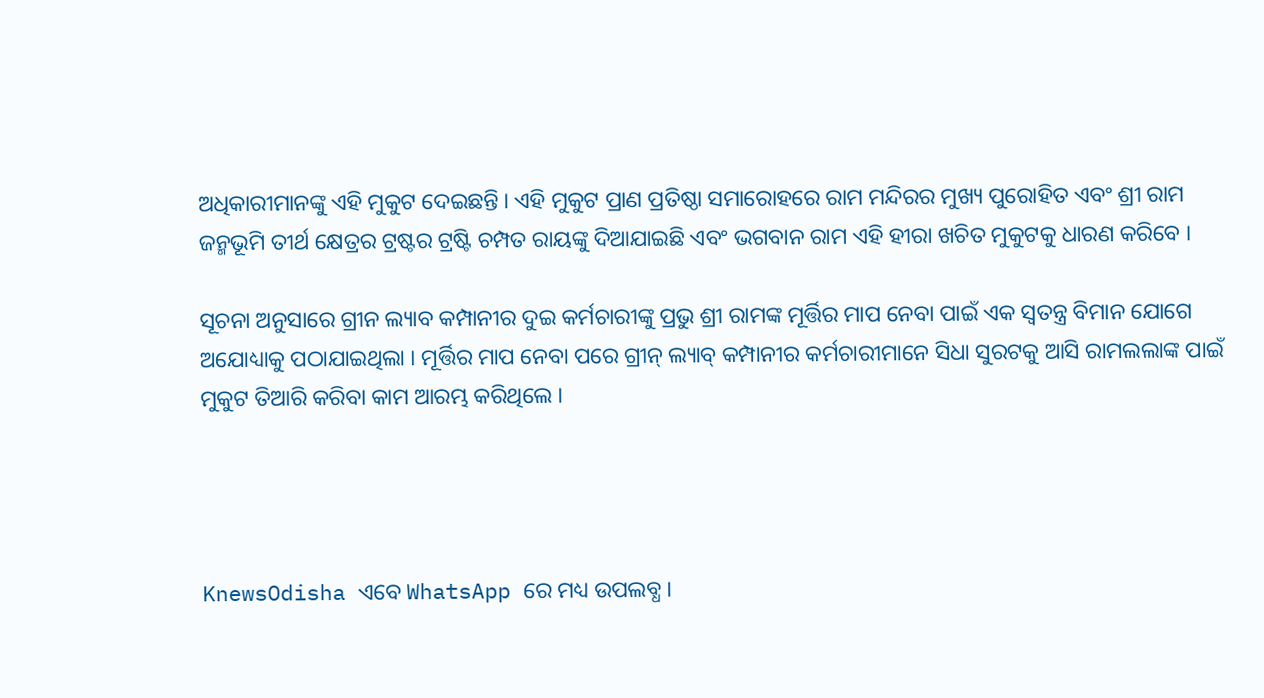ଅଧିକାରୀମାନଙ୍କୁ ଏହି ମୁକୁଟ ଦେଇଛନ୍ତି । ଏହି ମୁକୁଟ ପ୍ରାଣ ପ୍ରତିଷ୍ଠା ସମାରୋହରେ ରାମ ମନ୍ଦିରର ମୁଖ୍ୟ ପୁରୋହିତ ଏବଂ ଶ୍ରୀ ରାମ ଜନ୍ମଭୂମି ତୀର୍ଥ କ୍ଷେତ୍ରର ଟ୍ରଷ୍ଟର ଟ୍ରଷ୍ଟି ଚମ୍ପତ ରାୟଙ୍କୁ ଦିଆଯାଇଛି ଏବଂ ଭଗବାନ ରାମ ଏହି ହୀରା ଖଚିତ ମୁକୁଟକୁ ଧାରଣ କରିବେ ।

ସୂଚନା ଅନୁସାରେ ଗ୍ରୀନ ଲ୍ୟାବ କମ୍ପାନୀର ଦୁଇ କର୍ମଚାରୀଙ୍କୁ ପ୍ରଭୁ ଶ୍ରୀ ରାମଙ୍କ ମୂର୍ତ୍ତିର ମାପ ନେବା ପାଇଁ ଏକ ସ୍ୱତନ୍ତ୍ର ବିମାନ ଯୋଗେ ଅଯୋଧ୍ୟାକୁ ପଠାଯାଇଥିଲା । ମୂର୍ତ୍ତିର ମାପ ନେବା ପରେ ଗ୍ରୀନ୍ ଲ୍ୟାବ୍ କମ୍ପାନୀର କର୍ମଚାରୀମାନେ ସିଧା ସୁରଟକୁ ଆସି ରାମଲଲାଙ୍କ ପାଇଁ ମୁକୁଟ ତିଆରି କରିବା କାମ ଆରମ୍ଭ କରିଥିଲେ ।




KnewsOdisha ଏବେ WhatsApp ରେ ମଧ୍ୟ ଉପଲବ୍ଧ ।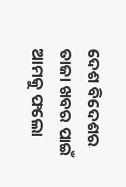ଦେଶ ବିଦେଶର ତାଜା ଖବର ପାଇଁ ଆମକୁ ଫଲୋ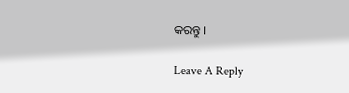କରନ୍ତୁ ।

Leave A Reply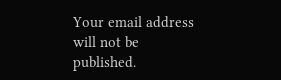Your email address will not be published.